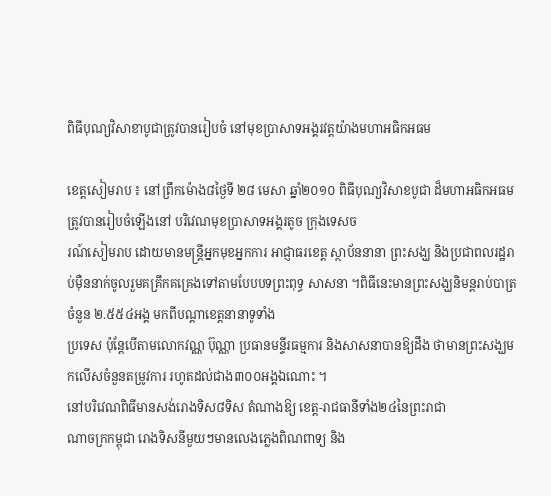ពិធីបុណ្យវិសាខាបូជាត្រូវបានរៀបចំ នៅមុខប្រាសាទអង្គរវត្ដយ៉ាងមហាអធិកអធម

ខេត្ដសៀមរាប ៖ នៅព្រឹកម៉ោង៨ថ្ងៃទី ២៨ មេសា ឆ្នាំ២០១០ ពិធីបុណ្យវិសាខបូជា ដ៏មហាអធិកអធមត្រូវបានរៀបចំឡើងនៅ បរិវេណមុខប្រាសាទអង្គរតូច ក្រុងទេសច
រណ៍សៀមរាប ដោយមានមន្ដ្រីអ្នកមុខអ្នកការ អាជ្ញាធរខេត្ដ ស្ថាប័ននានា ព្រះសង្ឃ និងប្រជាពលរដ្ឋរាប់ម៉ឺននាក់ចូលរួមគគ្រឹកគគ្រេងទៅតាមបែបបទព្រះពុទ្ធ សាសនា ។ពិធីនេះមានព្រះសង្ឃនិមន្ដរាប់បាត្រចំនួន ២.៥៥៤អង្គ មកពីបណ្ដាខេត្ដនានាទូទាំង
ប្រទេស ប៉ុន្ដែបើតាមលោកវណ្ណ ប៊ុណ្ណា ប្រធានមន្ទីរធម្មការ និងសាសនាបានឱ្យដឹង ថាមានព្រះសង្ឃមកលើសចំនួនតម្រូវការ រហូតដល់ជាង៣០០អង្គឯណោះ ។
នៅបរិវេណពិធីមានសង់រោងទិស៨ទិស តំណាងឱ្យ ខេត្ដ-រាជធានីទាំង២៤នៃព្រះរាជា
ណាចក្រកម្ពុជា រោងទិសនីមួយៗមានលេងភ្លេងពិណពាទ្យ និង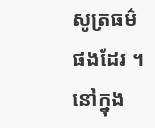សូត្រធម៌ផងដែរ ។នៅក្នុង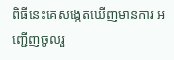ពិធីនេះគេសង្កេតឃើញមានការ អញ្ជើញចូលរួ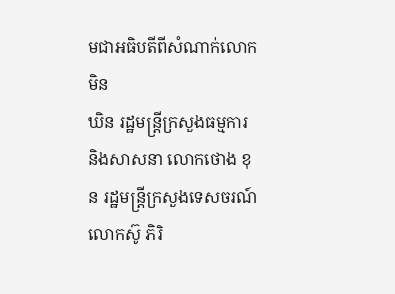មជាអធិបតីពីសំណាក់លោក មិន
ឃិន រដ្ឋមន្ដ្រីក្រសួងធម្មការ និងសាសនា លោកថោង ខុន រដ្ឋមន្ដ្រីក្រសួងទេសចរណ៍
លោកស៊ូ ភិរិ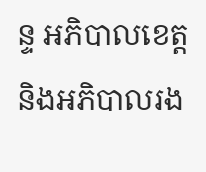ន្ទ អភិបាលខេត្ដ និងអភិបាលរង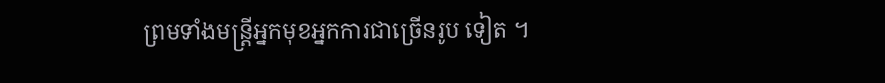ព្រមទាំងមន្ដ្រីអ្នកមុខអ្នកការជាច្រើនរូប ទៀត ។